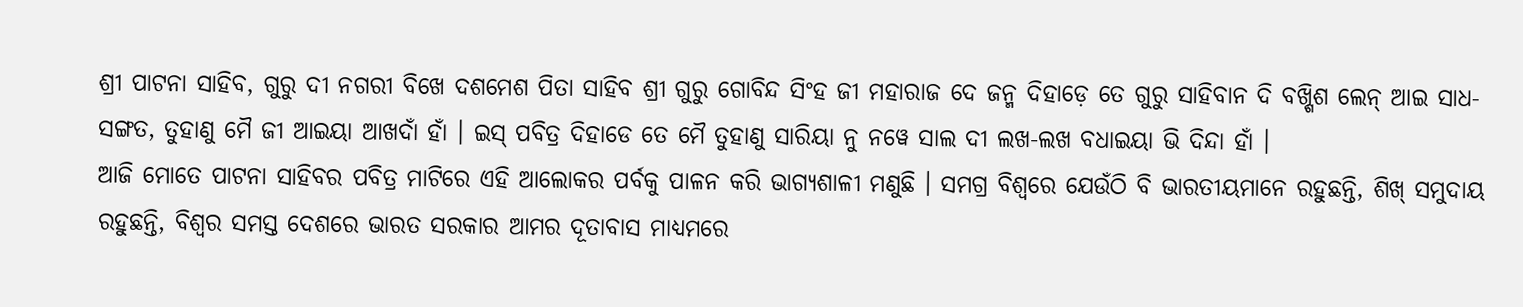ଶ୍ରୀ ପାଟନା ସାହିବ, ଗୁରୁ ଦୀ ନଗରୀ ବିଖେ ଦଶମେଶ ପିତା ସାହିବ ଶ୍ରୀ ଗୁରୁ ଗୋବିନ୍ଦ ସିଂହ ଜୀ ମହାରାଜ ଦେ ଜନ୍ମ ଦିହାଡ଼େ ତେ ଗୁରୁ ସାହିବାନ ଦି ବଖ୍ଶିଶ ଲେନ୍ ଆଇ ସାଧ-ସଙ୍ଗତ, ତୁହାଣୁ ମୈ ଜୀ ଆଇୟା ଆଖଦାଁ ହାଁ । ଇସ୍ ପବିତ୍ର ଦିହାଡେ ତେ ମୈ ତୁହାଣୁ ସାରିୟା ନୁ ନୱେ ସାଲ ଦୀ ଲଖ-ଲଖ ବଧାଇୟା ଭି ଦିନ୍ଦା ହାଁ ।
ଆଜି ମୋତେ ପାଟନା ସାହିବର ପବିତ୍ର ମାଟିରେ ଏହି ଆଲୋକର ପର୍ବକୁ ପାଳନ କରି ଭାଗ୍ୟଶାଳୀ ମଣୁଛି । ସମଗ୍ର ବିଶ୍ୱରେ ଯେଉଁଠି ବି ଭାରତୀୟମାନେ ରହୁଛନ୍ତି, ଶିଖ୍ ସମୁଦାୟ ରହୁଛନ୍ତି, ବିଶ୍ୱର ସମସ୍ତ ଦେଶରେ ଭାରତ ସରକାର ଆମର ଦୂତାବାସ ମାଧ୍ୟମରେ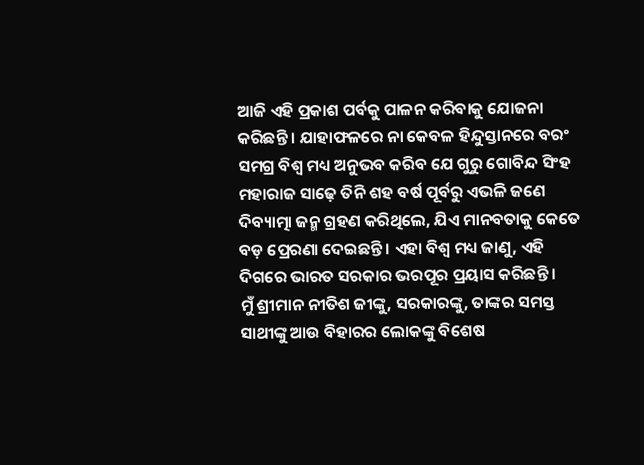ଆଜି ଏହି ପ୍ରକାଶ ପର୍ବକୁ ପାଳନ କରିବାକୁ ଯୋଜନା କରିଛନ୍ତି । ଯାହାଫଳରେ ନା କେବଳ ହିନ୍ଦୁସ୍ତାନରେ ବରଂ ସମଗ୍ର ବିଶ୍ୱ ମଧ୍ୟ ଅନୁଭବ କରିବ ଯେ ଗୁରୁ ଗୋବିନ୍ଦ ସିଂହ ମହାରାଜ ସାଢ଼େ ତିନି ଶହ ବର୍ଷ ପୂର୍ବରୁ ଏଭଳି ଜଣେ ଦିବ୍ୟାତ୍ମା ଜନ୍ମ ଗ୍ରହଣ କରିଥିଲେ, ଯିଏ ମାନବତାକୁ କେତେ ବଡ଼ ପ୍ରେରଣା ଦେଇଛନ୍ତି । ଏହା ବିଶ୍ୱ ମଧ୍ୟ ଜାଣୁ, ଏହି ଦିଗରେ ଭାରତ ସରକାର ଭରପୂର ପ୍ରୟାସ କରିଛନ୍ତି ।
ମୁଁ ଶ୍ରୀମାନ ନୀତିଶ ଜୀଙ୍କୁ, ସରକାରଙ୍କୁ, ତାଙ୍କର ସମସ୍ତ ସାଥୀଙ୍କୁ ଆଉ ବିହାରର ଲୋକଙ୍କୁ ବିଶେଷ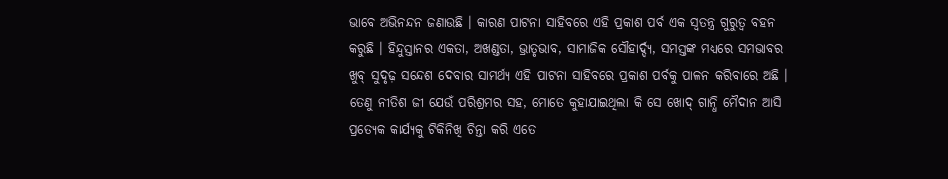ଭାବେ ଅଭିନନ୍ଦନ ଜଣାଉଛି । କାରଣ ପାଟନା ସାହିବରେ ଏହି ପ୍ରକାଶ ପର୍ବ ଏକ ସ୍ୱତନ୍ତ୍ର ଗୁରୁତ୍ୱ ବହନ କରୁଛି । ହିନ୍ଦୁସ୍ତାନର ଏକତା, ଅଖଣ୍ଡତା, ଭ୍ରାତୃଭାବ, ସାମାଜିକ ସୌହାର୍ଦ୍ଦ୍ୟ, ସମସ୍ତଙ୍କ ମଧ୍ୟରେ ସମଭାବର ଖୁବ୍ ସୁଦୃଢ଼ ସନ୍ଦେଶ ଦେବାର ସାମର୍ଥ୍ୟ ଏହି ପାଟନା ସାହିବରେ ପ୍ରକାଶ ପର୍ବକୁ ପାଳନ କରିବାରେ ଅଛି । ତେଣୁ ନୀତିଶ ଜୀ ଯେଉଁ ପରିଶ୍ରମର ସହ, ମୋତେ କୁହାଯାଇଥିଲା କି ସେ ଖୋଦ୍ ଗାନ୍ଧି ମୈଦାନ ଆସି ପ୍ରତ୍ୟେକ କାର୍ଯ୍ୟକୁ ଟିକିନିଖି ଚିନ୍ତା କରି ଏତେ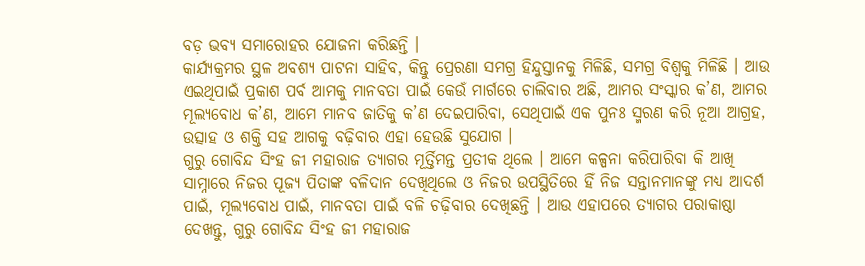ବଡ଼ ଭବ୍ୟ ସମାରୋହର ଯୋଜନା କରିଛନ୍ତି ।
କାର୍ଯ୍ୟକ୍ରମର ସ୍ଥଳ ଅବଶ୍ୟ ପାଟନା ସାହିବ, କିନ୍ତୁ ପ୍ରେରଣା ସମଗ୍ର ହିନ୍ଦୁସ୍ତାନକୁ ମିଳିଛି, ସମଗ୍ର ବିଶ୍ୱକୁ ମିଳିଛି । ଆଉ ଏଇଥିପାଇଁ ପ୍ରକାଶ ପର୍ବ ଆମକୁ ମାନବତା ପାଇଁ କେଉଁ ମାର୍ଗରେ ଚାଲିବାର ଅଛି, ଆମର ସଂସ୍କାର କ’ଣ, ଆମର ମୂଲ୍ୟବୋଧ କ’ଣ, ଆମେ ମାନବ ଜାତିକୁ କ’ଣ ଦେଇପାରିବା, ସେଥିପାଇଁ ଏକ ପୁନଃ ସ୍ମରଣ କରି ନୂଆ ଆଗ୍ରହ, ଉତ୍ସାହ ଓ ଶକ୍ତି ସହ ଆଗକୁ ବଢ଼ିବାର ଏହା ହେଉଛି ସୁଯୋଗ ।
ଗୁରୁ ଗୋବିନ୍ଦ ସିଂହ ଜୀ ମହାରାଜ ତ୍ୟାଗର ମୂର୍ତ୍ତିମନ୍ତ ପ୍ରତୀକ ଥିଲେ । ଆମେ କଳ୍ପନା କରିପାରିବା କି ଆଖି ସାମ୍ନାରେ ନିଜର ପୂଜ୍ୟ ପିତାଙ୍କ ବଳିଦାନ ଦେଖିଥିଲେ ଓ ନିଜର ଉପସ୍ଥିତିରେ ହିଁ ନିଜ ସନ୍ତାନମାନଙ୍କୁ ମଧ୍ୟ ଆଦର୍ଶ ପାଇଁ, ମୂଲ୍ୟବୋଧ ପାଇଁ, ମାନବତା ପାଇଁ ବଳି ଚଢ଼ିବାର ଦେଖିଛନ୍ତି । ଆଉ ଏହାପରେ ତ୍ୟାଗର ପରାକାଷ୍ଠା ଦେଖନ୍ତୁ, ଗୁରୁ ଗୋବିନ୍ଦ ସିଂହ ଜୀ ମହାରାଜ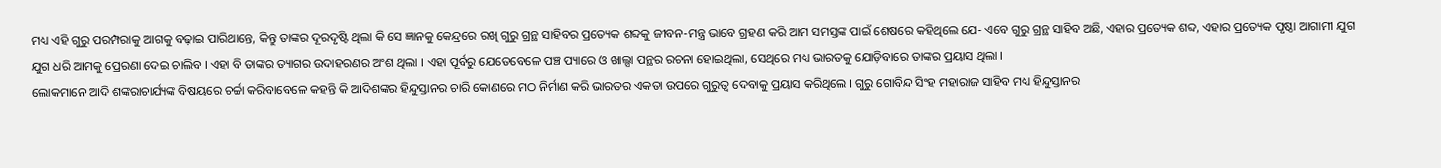ମଧ୍ୟ ଏହି ଗୁରୁ ପରମ୍ପରାକୁ ଆଗକୁ ବଢ଼ାଇ ପାରିଥାନ୍ତେ, କିନ୍ତୁ ତାଙ୍କର ଦୂରଦୃଷ୍ଟି ଥିଲା କି ସେ ଜ୍ଞାନକୁ କେନ୍ଦ୍ରରେ ରଖି ଗୁରୁ ଗ୍ରନ୍ଥ ସାହିବର ପ୍ରତ୍ୟେକ ଶବ୍ଦକୁ ଜୀବନ-ମନ୍ତ୍ର ଭାବେ ଗ୍ରହଣ କରି ଆମ ସମସ୍ତଙ୍କ ପାଇଁ ଶେଷରେ କହିଥିଲେ ଯେ- ଏବେ ଗୁରୁ ଗ୍ରନ୍ଥ ସାହିବ ଅଛି, ଏହାର ପ୍ରତ୍ୟେକ ଶବ୍ଦ, ଏହାର ପ୍ରତ୍ୟେକ ପୃଷ୍ଠା ଆଗାମୀ ଯୁଗ ଯୁଗ ଧରି ଆମକୁ ପ୍ରେରଣା ଦେଇ ଚାଲିବ । ଏହା ବି ତାଙ୍କର ତ୍ୟାଗର ଉଦାହରଣର ଅଂଶ ଥିଲା । ଏହା ପୂର୍ବରୁ ଯେତେବେଳେ ପଞ୍ଚ ପ୍ୟାରେ ଓ ଖାଲ୍ସା ପନ୍ଥର ରଚନା ହୋଇଥିଲା, ସେଥିରେ ମଧ୍ୟ ଭାରତକୁ ଯୋଡ଼ିବାରେ ତାଙ୍କର ପ୍ରୟାସ ଥିଲା ।
ଲୋକମାନେ ଆଦି ଶଙ୍କରାଚାର୍ଯ୍ୟଙ୍କ ବିଷୟରେ ଚର୍ଚ୍ଚା କରିବାବେଳେ କହନ୍ତି କି ଆଦିଶଙ୍କର ହିନ୍ଦୁସ୍ତାନର ଚାରି କୋଣରେ ମଠ ନିର୍ମାଣ କରି ଭାରତର ଏକତା ଉପରେ ଗୁରୁତ୍ୱ ଦେବାକୁ ପ୍ରୟାସ କରିଥିଲେ । ଗୁରୁ ଗୋବିନ୍ଦ ସିଂହ ମହାରାଜ ସାହିବ ମଧ୍ୟ ହିନ୍ଦୁସ୍ତାନର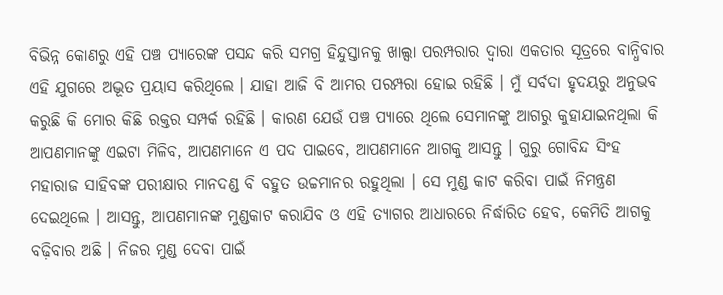ବିଭିନ୍ନ କୋଣରୁ ଏହି ପଞ୍ଚ ପ୍ୟାରେଙ୍କ ପସନ୍ଦ କରି ସମଗ୍ର ହିନ୍ଦୁସ୍ତାନକୁ ଖାଲ୍ସା ପରମ୍ପରାର ଦ୍ୱାରା ଏକତାର ସୂତ୍ରରେ ବାନ୍ଧିବାର ଏହି ଯୁଗରେ ଅଦ୍ଭୂତ ପ୍ରୟାସ କରିଥିଲେ । ଯାହା ଆଜି ବି ଆମର ପରମ୍ପରା ହୋଇ ରହିଛି । ମୁଁ ସର୍ବଦା ହୃଦୟରୁ ଅନୁଭବ କରୁଛି କି ମୋର କିଛି ରକ୍ତର ସମ୍ପର୍କ ରହିଛି । କାରଣ ଯେଉଁ ପଞ୍ଚ ପ୍ୟାରେ ଥିଲେ ସେମାନଙ୍କୁ ଆଗରୁ କୁହାଯାଇନଥିଲା କି ଆପଣମାନଙ୍କୁ ଏଇଟା ମିଳିବ, ଆପଣମାନେ ଏ ପଦ ପାଇବେ, ଆପଣମାନେ ଆଗକୁ ଆସନ୍ତୁ । ଗୁରୁ ଗୋବିନ୍ଦ ସିଂହ ମହାରାଜ ସାହିବଙ୍କ ପରୀକ୍ଷାର ମାନଦଣ୍ଡ ବି ବହୁତ ଉଚ୍ଚମାନର ରହୁଥିଲା । ସେ ମୁଣ୍ଡ କାଟ କରିବା ପାଇଁ ନିମନ୍ତ୍ରଣ ଦେଇଥିଲେ । ଆସନ୍ତୁ, ଆପଣମାନଙ୍କ ମୁଣ୍ଡକାଟ କରାଯିବ ଓ ଏହି ତ୍ୟାଗର ଆଧାରରେ ନିର୍ଦ୍ଧାରିତ ହେବ, କେମିତି ଆଗକୁ ବଢ଼ିବାର ଅଛି । ନିଜର ମୁଣ୍ଡ ଦେବା ପାଇଁ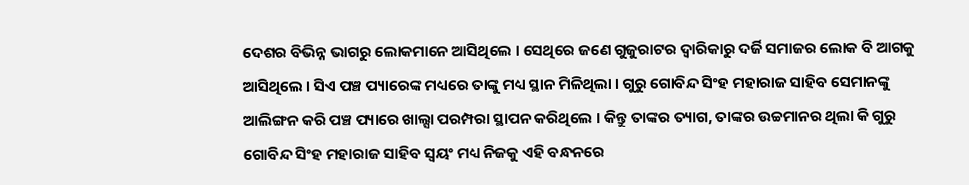ଦେଶର ବିଭିନ୍ନ ଭାଗରୁ ଲୋକମାନେ ଆସିଥିଲେ । ସେଥିରେ ଜଣେ ଗୁଜୁରାଟର ଦ୍ୱାରିକାରୁ ଦର୍ଜି ସମାଜର ଲୋକ ବି ଆଗକୁ ଆସିଥିଲେ । ସିଏ ପଞ୍ଚ ପ୍ୟାରେଙ୍କ ମଧ୍ୟରେ ତାଙ୍କୁ ମଧ୍ୟ ସ୍ଥାନ ମିଳିଥିଲା । ଗୁରୁ ଗୋବିନ୍ଦ ସିଂହ ମହାରାଜ ସାହିବ ସେମାନଙ୍କୁ ଆଲିଙ୍ଗନ କରି ପଞ୍ଚ ପ୍ୟାରେ ଖାଲ୍ସା ପରମ୍ପରା ସ୍ଥାପନ କରିଥିଲେ । କିନ୍ତୁ ତାଙ୍କର ତ୍ୟାଗ, ତାଙ୍କର ଉଚ୍ଚମାନର ଥିଲା କି ଗୁରୁ ଗୋବିନ୍ଦ ସିଂହ ମହାରାଜ ସାହିବ ସ୍ୱୟଂ ମଧ୍ୟ ନିଜକୁ ଏହି ବନ୍ଧନରେ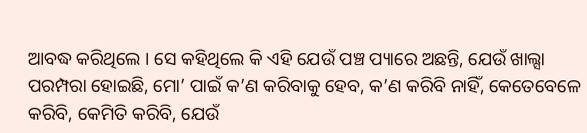ଆବଦ୍ଧ କରିଥିଲେ । ସେ କହିଥିଲେ କି ଏହି ଯେଉଁ ପଞ୍ଚ ପ୍ୟାରେ ଅଛନ୍ତି, ଯେଉଁ ଖାଲ୍ସା ପରମ୍ପରା ହୋଇଛି, ମୋ’ ପାଇଁ କ’ଣ କରିବାକୁ ହେବ, କ’ଣ କରିବି ନାହିଁ, କେତେବେଳେ କରିବି, କେମିତି କରିବି, ଯେଉଁ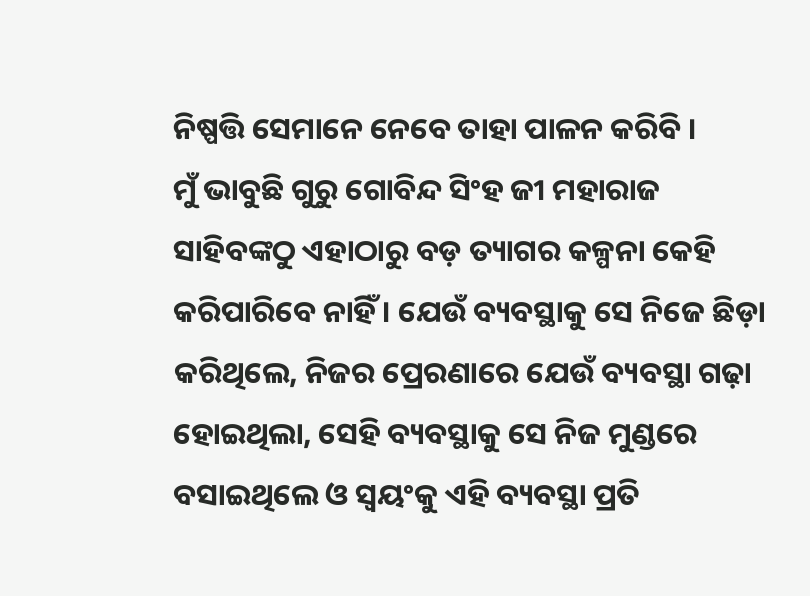ନିଷ୍ପତ୍ତି ସେମାନେ ନେବେ ତାହା ପାଳନ କରିବି ।
ମୁଁ ଭାବୁଛି ଗୁରୁ ଗୋବିନ୍ଦ ସିଂହ ଜୀ ମହାରାଜ ସାହିବଙ୍କଠୁ ଏହାଠାରୁ ବଡ଼ ତ୍ୟାଗର କଳ୍ପନା କେହି କରିପାରିବେ ନାହିଁ । ଯେଉଁ ବ୍ୟବସ୍ଥାକୁ ସେ ନିଜେ ଛିଡ଼ା କରିଥିଲେ, ନିଜର ପ୍ରେରଣାରେ ଯେଉଁ ବ୍ୟବସ୍ଥା ଗଢ଼ା ହୋଇଥିଲା, ସେହି ବ୍ୟବସ୍ଥାକୁ ସେ ନିଜ ମୁଣ୍ଡରେ ବସାଇଥିଲେ ଓ ସ୍ୱୟଂକୁ ଏହି ବ୍ୟବସ୍ଥା ପ୍ରତି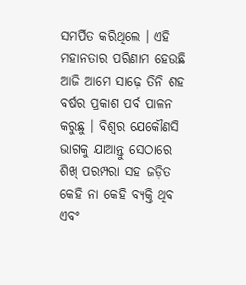ସମର୍ପିତ କରିଥିଲେ । ଏହି ମହାନତାର ପରିଣାମ ହେଉଛି ଆଜି ଆମେ ସାଢ଼େ ତିନି ଶହ ବର୍ଷର ପ୍ରକାଶ ପର୍ବ ପାଳନ କରୁଛୁ । ବିଶ୍ୱର ଯେକୌଣସି ଭାଗକୁ ଯାଆନ୍ତୁ ସେଠାରେ ଶିଖ୍ ପରମ୍ପରା ସହ ଜଡ଼ିତ କେହି ନା କେହି ବ୍ୟକ୍ତି ଥିବ ଏବଂ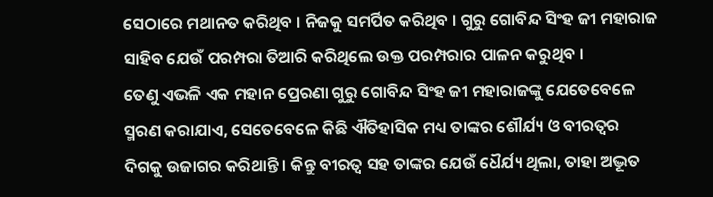ସେଠାରେ ମଥାନତ କରିଥିବ । ନିଜକୁ ସମର୍ପିତ କରିଥିବ । ଗୁରୁ ଗୋବିନ୍ଦ ସିଂହ ଜୀ ମହାରାଜ ସାହିବ ଯେଉଁ ପରମ୍ପରା ତିଆରି କରିଥିଲେ ଉକ୍ତ ପରମ୍ପରାର ପାଳନ କରୁଥିବ ।
ତେଣୁ ଏଭଳି ଏକ ମହାନ ପ୍ରେରଣା ଗୁରୁ ଗୋବିନ୍ଦ ସିଂହ ଜୀ ମହାରାଜଙ୍କୁ ଯେତେବେଳେ ସ୍ମରଣ କରାଯାଏ, ସେତେବେଳେ କିଛି ଐତିହାସିକ ମଧ୍ୟ ତାଙ୍କର ଶୌର୍ଯ୍ୟ ଓ ବୀରତ୍ୱର ଦିଗକୁ ଉଜାଗର କରିଥାନ୍ତି । କିନ୍ତୁ ବୀରତ୍ୱ ସହ ତାଙ୍କର ଯେଉଁ ଧୈର୍ଯ୍ୟ ଥିଲା, ତାହା ଅଦ୍ଭୂତ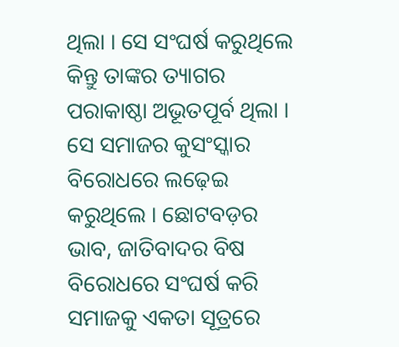ଥିଲା । ସେ ସଂଘର୍ଷ କରୁଥିଲେ କିନ୍ତୁ ତାଙ୍କର ତ୍ୟାଗର ପରାକାଷ୍ଠା ଅଭୂତପୂର୍ବ ଥିଲା । ସେ ସମାଜର କୁସଂସ୍କାର ବିରୋଧରେ ଲଢ଼େଇ କରୁଥିଲେ । ଛୋଟବଡ଼ର ଭାବ, ଜାତିବାଦର ବିଷ ବିରୋଧରେ ସଂଘର୍ଷ କରି ସମାଜକୁ ଏକତା ସୂତ୍ରରେ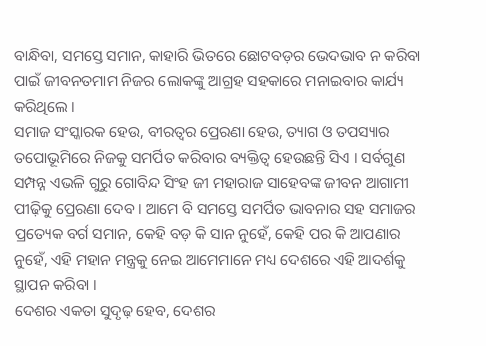ବାନ୍ଧିବା, ସମସ୍ତେ ସମାନ, କାହାରି ଭିତରେ ଛୋଟବଡ଼ର ଭେଦଭାବ ନ କରିବା ପାଇଁ ଜୀବନତମାମ ନିଜର ଲୋକଙ୍କୁ ଆଗ୍ରହ ସହକାରେ ମନାଇବାର କାର୍ଯ୍ୟ କରିଥିଲେ ।
ସମାଜ ସଂସ୍କାରକ ହେଉ, ବୀରତ୍ୱର ପ୍ରେରଣା ହେଉ, ତ୍ୟାଗ ଓ ତପସ୍ୟାର ତପୋଭୂମିରେ ନିଜକୁ ସମର୍ପିତ କରିବାର ବ୍ୟକ୍ତିତ୍ୱ ହେଉଛନ୍ତି ସିଏ । ସର୍ବଗୁଣ ସମ୍ପନ୍ନ ଏଭଳି ଗୁରୁ ଗୋବିନ୍ଦ ସିଂହ ଜୀ ମହାରାଜ ସାହେବଙ୍କ ଜୀବନ ଆଗାମୀ ପୀଢ଼ିକୁ ପ୍ରେରଣା ଦେବ । ଆମେ ବି ସମସ୍ତେ ସମର୍ପିତ ଭାବନାର ସହ ସମାଜର ପ୍ରତ୍ୟେକ ବର୍ଗ ସମାନ, କେହି ବଡ଼ କି ସାନ ନୁହେଁ, କେହି ପର କି ଆପଣାର ନୁହେଁ, ଏହି ମହାନ ମନ୍ତ୍ରକୁ ନେଇ ଆମେମାନେ ମଧ୍ୟ ଦେଶରେ ଏହି ଆଦର୍ଶକୁ ସ୍ଥାପନ କରିବା ।
ଦେଶର ଏକତା ସୁଦୃଢ଼ ହେବ, ଦେଶର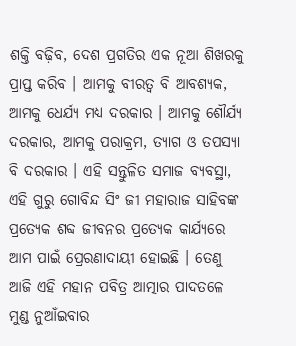ଶକ୍ତି ବଢ଼ିବ, ଦେଶ ପ୍ରଗତିର ଏକ ନୂଆ ଶିଖରକୁ ପ୍ରାପ୍ତ କରିବ । ଆମକୁ ବୀରତ୍ୱ ବି ଆବଶ୍ୟକ, ଆମକୁ ଧେର୍ଯ୍ୟ ମଧ୍ୟ ଦରକାର । ଆମକୁ ଶୌର୍ଯ୍ୟ ଦରକାର, ଆମକୁ ପରାକ୍ରମ, ତ୍ୟାଗ ଓ ତପସ୍ୟା ବି ଦରକାର । ଏହି ସନ୍ତୁଳିତ ସମାଜ ବ୍ୟବସ୍ଥା, ଏହି ଗୁରୁ ଗୋବିନ୍ଦ ସିଂ ଜୀ ମହାରାଜ ସାହିବଙ୍କ ପ୍ରତ୍ୟେକ ଶବ୍ଦ ଜୀବନର ପ୍ରତ୍ୟେକ କାର୍ଯ୍ୟରେ ଆମ ପାଇଁ ପ୍ରେରଣାଦାୟୀ ହୋଇଛି । ତେଣୁ ଆଜି ଏହି ମହାନ ପବିତ୍ର ଆତ୍ମାର ପାଦତଳେ ମୁଣ୍ଡ ନୁଆଁଇବାର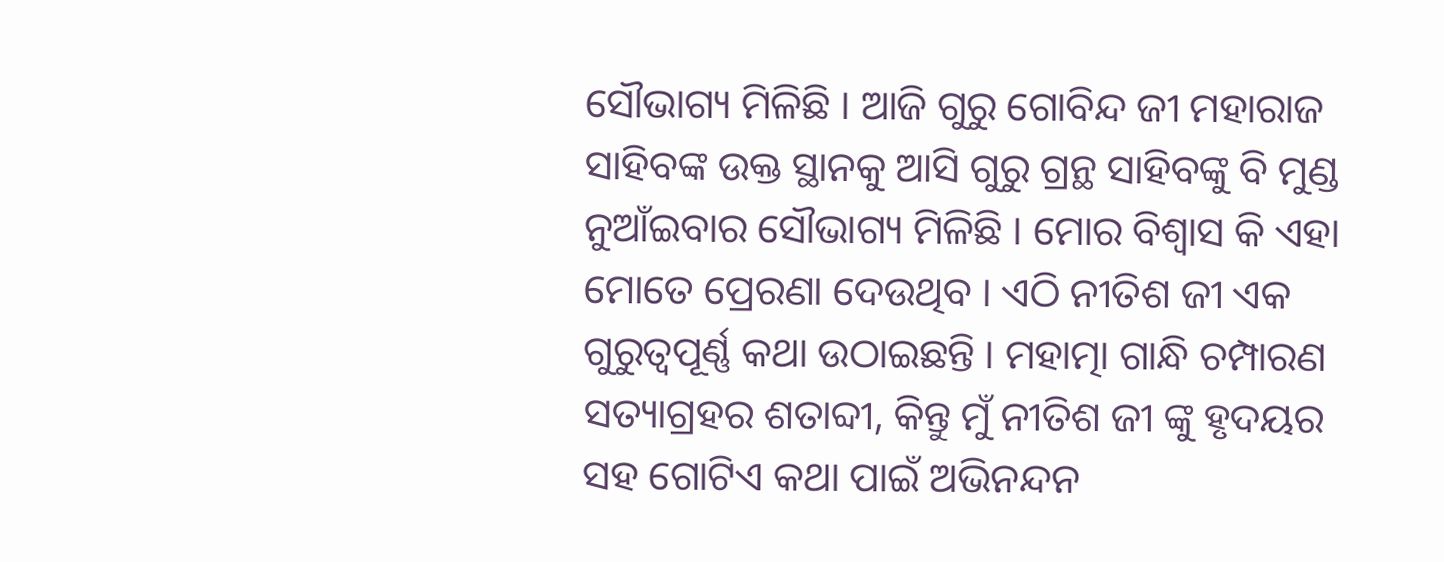ସୌଭାଗ୍ୟ ମିଳିଛି । ଆଜି ଗୁରୁ ଗୋବିନ୍ଦ ଜୀ ମହାରାଜ ସାହିବଙ୍କ ଉକ୍ତ ସ୍ଥାନକୁ ଆସି ଗୁରୁ ଗ୍ରନ୍ଥ ସାହିବଙ୍କୁ ବି ମୁଣ୍ଡ ନୁଆଁଇବାର ସୌଭାଗ୍ୟ ମିଳିଛି । ମୋର ବିଶ୍ୱାସ କି ଏହା ମୋତେ ପ୍ରେରଣା ଦେଉଥିବ । ଏଠି ନୀତିଶ ଜୀ ଏକ ଗୁରୁତ୍ୱପୂର୍ଣ୍ଣ କଥା ଉଠାଇଛନ୍ତି । ମହାତ୍ମା ଗାନ୍ଧି ଚମ୍ପାରଣ ସତ୍ୟାଗ୍ରହର ଶତାବ୍ଦୀ, କିନ୍ତୁ ମୁଁ ନୀତିଶ ଜୀ ଙ୍କୁ ହୃଦୟର ସହ ଗୋଟିଏ କଥା ପାଇଁ ଅଭିନନ୍ଦନ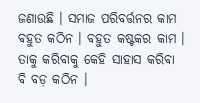ଜଣାଉଛି । ସମାଜ ପରିବର୍ତ୍ତନର କାମ ବହୁତ କଠିନ । ବହୁତ କଷ୍ଟକର କାମ । ତାକୁ କରିବାକୁ କେହି ସାହାସ କରିବା ବି ବଡ଼ କଠିନ ।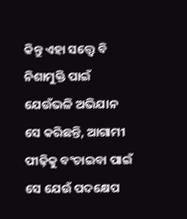କିନ୍ତୁ ଏହା ସତ୍ତ୍ୱେ ବି ନିଶାମୁକ୍ତି ପାଇଁ ଯେଉଁଭଳି ଅଭିଯାନ ସେ କରିଛନ୍ତି, ଆଗାମୀ ପୀଢ଼ିକୁ ବଂଚାଇବା ପାଇଁ ସେ ଯେଉଁ ପଦକ୍ଷେପ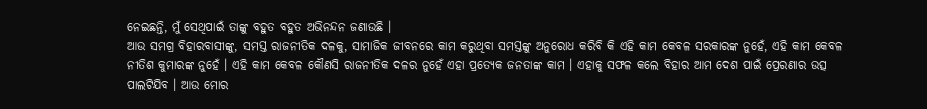ନେଇଛନ୍ତି, ମୁଁ ସେଥିପାଇଁ ତାଙ୍କୁ ବହୁତ ବହୁତ ଅଭିନନ୍ଦନ ଜଣାଉଛି ।
ଆଉ ସମଗ୍ର ବିହାରବାସୀଙ୍କୁ, ସମସ୍ତ ରାଜନୀତିକ ଦଳକୁ, ସାମାଜିକ ଜୀବନରେ କାମ କରୁଥିବା ସମସ୍ତଙ୍କୁ ଅନୁରୋଧ କରିବି କି ଏହି କାମ କେବଳ ସରକାରଙ୍କ ନୁହେଁ, ଏହି କାମ କେବଳ ନୀତିଶ କୁମାରଙ୍କ ନୁହେଁ । ଏହି କାମ କେବଳ କୌଣସି ରାଜନୀତିକ ଦଳର ନୁହେଁ ଏହା ପ୍ରତ୍ୟେକ ଜନତାଙ୍କ କାମ । ଏହାକୁ ସଫଳ କଲେ ବିହାର ଆମ ଦେଶ ପାଇଁ ପ୍ରେରଣାର ଉତ୍ସ ପାଲଟିଯିବ । ଆଉ ମୋର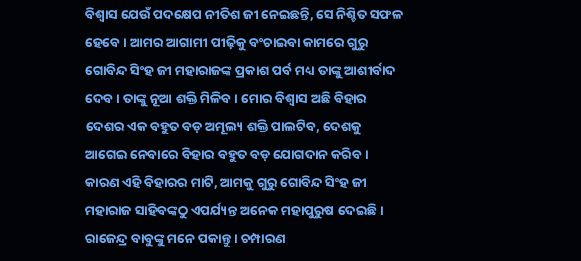ବିଶ୍ୱାସ ଯେଉଁ ପଦକ୍ଷେପ ନୀତିଶ ଜୀ ନେଇଛନ୍ତି, ସେ ନିଶ୍ଚିତ ସଫଳ ହେବେ । ଆମର ଆଗାମୀ ପୀଢ଼ିକୁ ବଂଚାଇବା କାମରେ ଗୁରୁ ଗୋବିନ୍ଦ ସିଂହ ଜୀ ମହାରାଜଙ୍କ ପ୍ରକାଶ ପର୍ବ ମଧ୍ୟ ତାଙ୍କୁ ଆଶୀର୍ବାଦ ଦେବ । ତାଙ୍କୁ ନୂଆ ଶକ୍ତି ମିଳିବ । ମୋର ବିଶ୍ୱାସ ଅଛି ବିହାର ଦେଶର ଏକ ବହୁତ ବଡ଼ ଅମୂଲ୍ୟ ଶକ୍ତି ପାଲଟିବ, ଦେଶକୁ ଆଗେଇ ନେବାରେ ବିହାର ବହୁତ ବଡ଼ ଯୋଗଦାନ କରିବ । କାରଣ ଏହି ବିହାରର ମାଟି, ଆମକୁ ଗୁରୁ ଗୋବିନ୍ଦ ସିଂହ ଜୀ ମହାରାଜ ସାହିବଙ୍କଠୁ ଏପର୍ଯ୍ୟନ୍ତ ଅନେକ ମହାପୁରୁଷ ଦେଇଛି । ରାଜେନ୍ଦ୍ର ବାବୁଙ୍କୁ ମନେ ପକାନ୍ତୁ । ଚମ୍ପାରଣ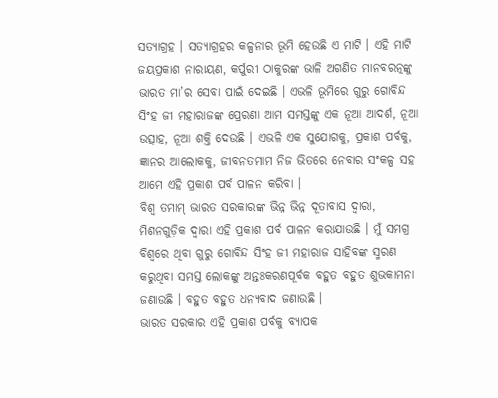ସତ୍ୟାଗ୍ରହ । ସତ୍ୟାଗ୍ରହର କଳ୍ପନାର ଭୂମି ହେଉଛି ଏ ମାଟି । ଏହି ମାଟି ଜୟପ୍ରକାଶ ନାରାୟଣ, କର୍ପୁରୀ ଠାକୁରଙ୍କ ଭାଳି ଅଗଣିତ ମାନବରତ୍ନଙ୍କୁ ଭାରତ ମା’ର ସେବା ପାଇଁ ଦେଇଛି । ଏଭଳି ଭୂମିରେ ଗୁରୁ ଗୋବିନ୍ଦ ସିଂହ ଜୀ ମହାରାଜଙ୍କ ପ୍ରେରଣା ଆମ ସମସ୍ତଙ୍କୁ ଏକ ନୂଆ ଆଦର୍ଶ, ନୂଆ ଉତ୍ସାହ, ନୂଆ ଶକ୍ତି ଦେଉଛି । ଏଭଳି ଏକ ସୁଯୋଗକୁ, ପ୍ରକାଶ ପର୍ବକୁ, ଜ୍ଞାନର ଆଲୋକକୁ, ଜୀବନତମାମ ନିଜ ଭିତରେ ନେବାର ସଂକଳ୍ପ ସହ ଆମେ ଏହି ପ୍ରକାଶ ପର୍ବ ପାଳନ କରିବା ।
ବିଶ୍ୱ ତମାମ୍ ଭାରତ ସରକାରଙ୍କ ଭିନ୍ନ ଭିନ୍ନ ଦୂତାବାସ ଦ୍ୱାରା, ମିଶନଗୁଡ଼ିକ ଦ୍ୱାରା ଏହି ପ୍ରକାଶ ପର୍ବ ପାଳନ କରାଯାଉଛି । ମୁଁ ସମଗ୍ର ବିଶ୍ୱରେ ଥିବା ଗୁରୁ ଗୋବିନ୍ଦ ସିଂହ ଜୀ ମହାରାଜ ସାହିବଙ୍କ ସ୍ମରଣ କରୁଥିବା ସମସ୍ତ ଲୋକଙ୍କୁ ଅନ୍ତଃକରଣପୂର୍ବକ ବହୁତ ବହୁତ ଶୁଭକାମନା ଜଣାଉଛି । ବହୁତ ବହୁତ ଧନ୍ୟବାଦ ଜଣାଉଛି ।
ଭାରତ ସରକାର ଏହି ପ୍ରକାଶ ପର୍ବକୁ ବ୍ୟାପକ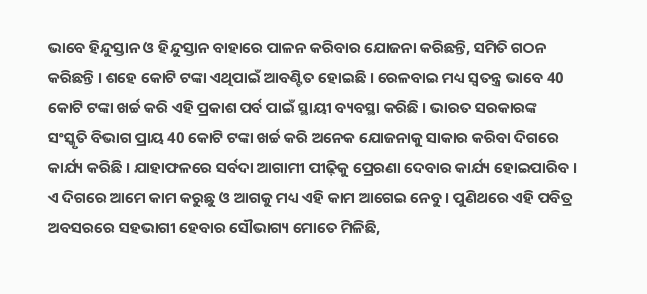ଭାବେ ହିନ୍ଦୁସ୍ତାନ ଓ ହିନ୍ଦୁସ୍ତାନ ବାହାରେ ପାଳନ କରିବାର ଯୋଜନା କରିଛନ୍ତି, ସମିତି ଗଠନ କରିଛନ୍ତି । ଶହେ କୋଟି ଟଙ୍କା ଏଥିପାଇଁ ଆବଣ୍ଟିତ ହୋଇଛି । ରେଳବାଇ ମଧ୍ୟ ସ୍ୱତନ୍ତ୍ର ଭାବେ 40 କୋଟି ଟଙ୍କା ଖର୍ଚ୍ଚ କରି ଏହି ପ୍ରକାଶ ପର୍ବ ପାଇଁ ସ୍ଥାୟୀ ବ୍ୟବସ୍ଥା କରିଛି । ଭାରତ ସରକାରଙ୍କ ସଂସ୍କୃତି ବିଭାଗ ପ୍ରାୟ 40 କୋଟି ଟଙ୍କା ଖର୍ଚ୍ଚ କରି ଅନେକ ଯୋଜନାକୁ ସାକାର କରିବା ଦିଗରେ କାର୍ଯ୍ୟ କରିଛି । ଯାହାଫଳରେ ସର୍ବଦା ଆଗାମୀ ପୀଢ଼ିକୁ ପ୍ରେରଣା ଦେବାର କାର୍ଯ୍ୟ ହୋଇପାରିବ । ଏ ଦିଗରେ ଆମେ କାମ କରୁଛୁ ଓ ଆଗକୁ ମଧ୍ୟ ଏହି କାମ ଆଗେଇ ନେବୁ । ପୁଣିଥରେ ଏହି ପବିତ୍ର ଅବସରରେ ସହଭାଗୀ ହେବାର ସୌଭାଗ୍ୟ ମୋତେ ମିଳିଛି,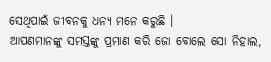ସେଥିପାଇଁ ଜୀବନକୁ ଧନ୍ୟ ମନେ କରୁଛି ।
ଆପଣମାନଙ୍କୁ ସମସ୍ତଙ୍କୁ ପ୍ରମାଣ କରି ଜୋ ବୋଲେ ସୋ ନିହାଲ,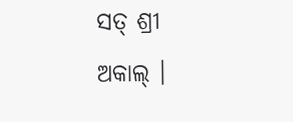ସତ୍ ଶ୍ରୀ ଅକାଲ୍ ।